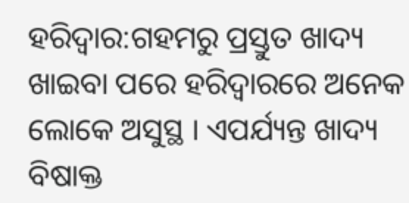ହରିଦ୍ବାର:ଗହମରୁ ପ୍ରସ୍ତୁତ ଖାଦ୍ୟ ଖାଇବା ପରେ ହରିଦ୍ୱାରରେ ଅନେକ ଲୋକେ ଅସୁସ୍ଥ । ଏପର୍ଯ୍ୟନ୍ତ ଖାଦ୍ୟ ବିଷାକ୍ତ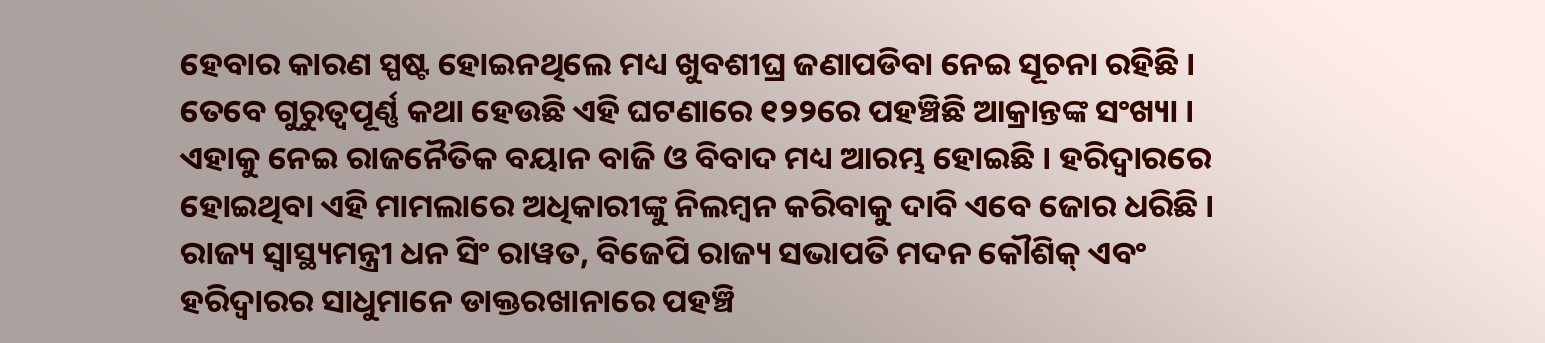ହେବାର କାରଣ ସ୍ପଷ୍ଟ ହୋଇନଥିଲେ ମଧ୍ୟ ଖୁବଶୀଘ୍ର ଜଣାପଡିବା ନେଇ ସୂଚନା ରହିଛି । ତେବେ ଗୁରୁତ୍ବପୂର୍ଣ୍ଣ କଥା ହେଉଛି ଏହି ଘଟଣାରେ ୧୨୨ରେ ପହଞ୍ଚିଛି ଆକ୍ରାନ୍ତଙ୍କ ସଂଖ୍ୟା । ଏହାକୁ ନେଇ ରାଜନୈତିକ ବୟାନ ବାଜି ଓ ବିବାଦ ମଧ୍ୟ ଆରମ୍ଭ ହୋଇଛି । ହରିଦ୍ୱାରରେ ହୋଇଥିବା ଏହି ମାମଲାରେ ଅଧିକାରୀଙ୍କୁ ନିଲମ୍ବନ କରିବାକୁ ଦାବି ଏବେ ଜୋର ଧରିଛି । ରାଜ୍ୟ ସ୍ୱାସ୍ଥ୍ୟମନ୍ତ୍ରୀ ଧନ ସିଂ ରାୱତ, ବିଜେପି ରାଜ୍ୟ ସଭାପତି ମଦନ କୌଶିକ୍ ଏବଂ ହରିଦ୍ୱାରର ସାଧୁମାନେ ଡାକ୍ତରଖାନାରେ ପହଞ୍ଚି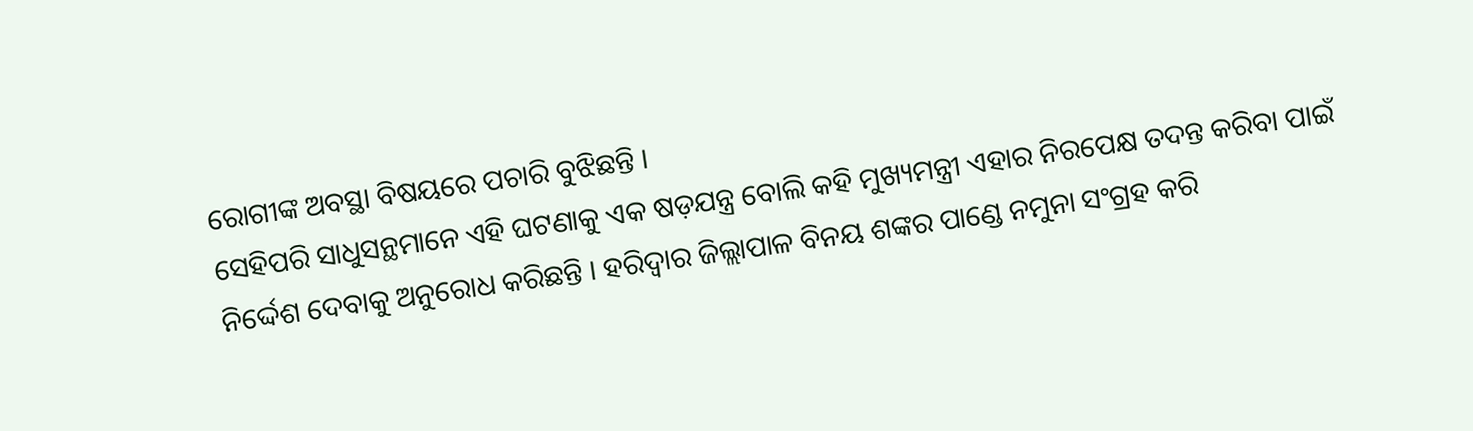ରୋଗୀଙ୍କ ଅବସ୍ଥା ବିଷୟରେ ପଚାରି ବୁଝିଛନ୍ତି ।
ସେହିପରି ସାଧୁସନ୍ଥମାନେ ଏହି ଘଟଣାକୁ ଏକ ଷଡ଼ଯନ୍ତ୍ର ବୋଲି କହି ମୁଖ୍ୟମନ୍ତ୍ରୀ ଏହାର ନିରପେକ୍ଷ ତଦନ୍ତ କରିବା ପାଇଁ ନିର୍ଦ୍ଦେଶ ଦେବାକୁ ଅନୁରୋଧ କରିଛନ୍ତି । ହରିଦ୍ୱାର ଜିଲ୍ଲାପାଳ ବିନୟ ଶଙ୍କର ପାଣ୍ଡେ ନମୁନା ସଂଗ୍ରହ କରି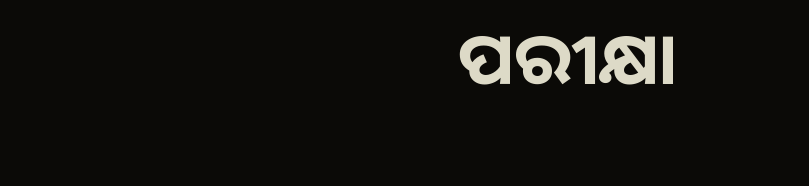ପରୀକ୍ଷା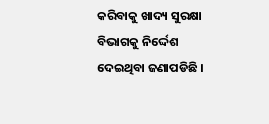କରିବାକୁ ଖାଦ୍ୟ ସୁରକ୍ଷା ବିଭାଗକୁ ନିର୍ଦ୍ଦେଶ ଦେଇଥିବା ଜଣାପଡିଛି ।